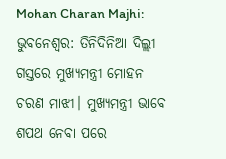Mohan Charan Majhi: ଭୁବନେଶ୍ୱର: ତିନିଦିନିଆ ଦିଲ୍ଲୀ ଗସ୍ତରେ ମୁଖ୍ୟମନ୍ତ୍ରୀ ମୋହନ ଚରଣ ମାଝୀ। ମୁଖ୍ୟମନ୍ତ୍ରୀ ଭାବେ ଶପଥ ନେବା ପରେ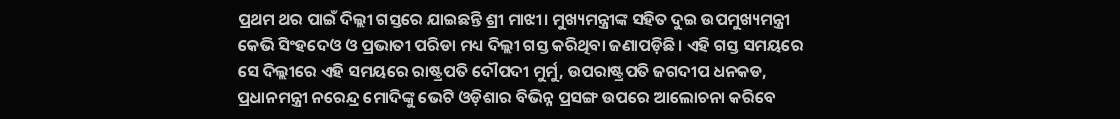ପ୍ରଥମ ଥର ପାଇଁ ଦିଲ୍ଲୀ ଗସ୍ତରେ ଯାଇଛନ୍ତି ଶ୍ରୀ ମାଝୀ। ମୁଖ୍ୟମନ୍ତ୍ରୀଙ୍କ ସହିତ ଦୁଇ ଉପମୁଖ୍ୟମନ୍ତ୍ରୀ କେଭି ସିଂହଦେଓ ଓ ପ୍ରଭାତୀ ପରିଡା ମଧ୍ୟ ଦିଲ୍ଲୀ ଗସ୍ତ କରିଥିବା ଜଣାପଡ଼ିଛି। ଏହି ଗସ୍ତ ସମୟରେ ସେ ଦିଲ୍ଲୀରେ ଏହି ସମୟରେ ରାଷ୍ଟ୍ରପତି ଦୌପଦୀ ମୁର୍ମୁ, ଉପରାଷ୍ଟ୍ରପତି ଜଗଦୀପ ଧନକଡ, ପ୍ରଧାନମନ୍ତ୍ରୀ ନରେନ୍ଦ୍ର ମୋଦିଙ୍କୁ ଭେଟି ଓଡ଼ିଶାର ବିଭିନ୍ନ ପ୍ରସଙ୍ଗ ଉପରେ ଆଲୋଚନା କରିବେ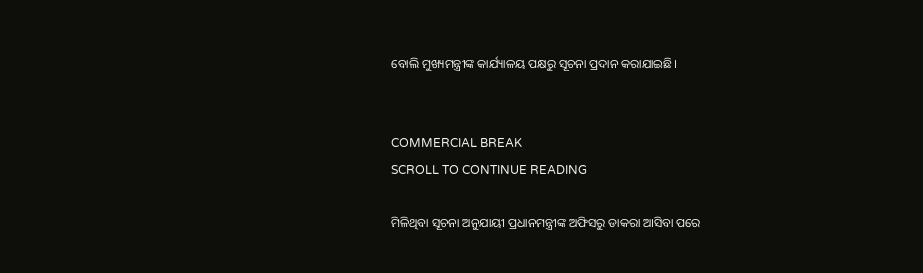ବୋଲି ମୁଖ୍ୟମନ୍ତ୍ରୀଙ୍କ କାର୍ଯ୍ୟାଳୟ ପକ୍ଷରୁ ସୂଚନା ପ୍ରଦାନ କରାଯାଇଛି।


COMMERCIAL BREAK
SCROLL TO CONTINUE READING

ମିଳିଥିବା ସୂଚନା ଅନୁଯାୟୀ ପ୍ରଧାନମନ୍ତ୍ରୀଙ୍କ ଅଫିସରୁ ଡାକରା ଆସିବା ପରେ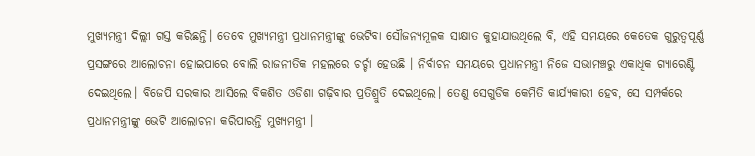ମୁଖ୍ୟମନ୍ତ୍ରୀ ଦିଲ୍ଲୀ ଗସ୍ତ କରିଛନ୍ତି। ତେବେ ମୁଖ୍ୟମନ୍ତ୍ରୀ ପ୍ରଧାନମନ୍ତ୍ରୀଙ୍କୁ ଭେଟିବା ସୌଜନ୍ୟମୂଳକ ସାକ୍ଷାତ କୁହାଯାଉଥିଲେ ବି, ଏହି ସମୟରେ କେତେକ ଗୁରୁତ୍ୱପୂର୍ଣ୍ଣ ପ୍ରସଙ୍ଗରେ ଆଲୋଚନା ହୋଇପାରେ ବୋଲି ରାଜନୀତିକ ମହଲରେ ଚର୍ଚ୍ଚା ହେଉଛି । ନିର୍ବାଚନ ସମୟରେ ପ୍ରଧାନମନ୍ତ୍ରୀ ନିଜେ ସଭାମଞ୍ଚରୁ ଏକାଧିକ ଗ୍ୟାରେଣ୍ଟି ଦେଇଥିଲେ। ବିଜେପି ସରକାର ଆସିଲେ ବିକଶିତ ଓଡିଶା ଗଢ଼ିବାର ପ୍ରତିଶ୍ରୁତି ଦେଇଥିଲେ। ତେଣୁ ସେଗୁଡିକ କେମିତି କାର୍ଯ୍ୟକାରୀ ହେବ, ସେ ସମ୍ପର୍କରେ ପ୍ରଧାନମନ୍ତ୍ରୀଙ୍କୁ ଭେଟି ଆଲୋଚନା କରିପାରନ୍ତି ମୁଖ୍ୟମନ୍ତ୍ରୀ ।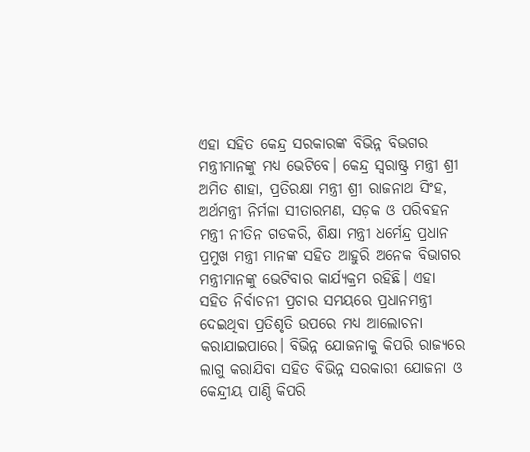ଏହା ସହିତ କେନ୍ଦ୍ର ସରକାରଙ୍କ ବିଭିନ୍ନ ବିଭଗର ମନ୍ତ୍ରୀମାନଙ୍କୁ ମଧ୍ୟ ଭେଟିବେ। କେନ୍ଦ୍ର ସ୍ଵରାଷ୍ଟ୍ର ମନ୍ତ୍ରୀ ଶ୍ରୀ ଅମିତ ଶାହା, ପ୍ରତିରକ୍ଷା ମନ୍ତ୍ରୀ ଶ୍ରୀ ରାଜନାଥ ସିଂହ, ଅର୍ଥମନ୍ତ୍ରୀ ନିର୍ମଳା ସୀତାରମଣ, ସଡ଼କ ଓ ପରିବହନ ମନ୍ତ୍ରୀ ନୀତିନ ଗଡକରି, ଶିକ୍ଷା ମନ୍ତ୍ରୀ ଧର୍ମେନ୍ଦ୍ର ପ୍ରଧାନ ପ୍ରମୁଖ ମନ୍ତ୍ରୀ ମାନଙ୍କ ସହିତ ଆହୁରି ଅନେକ ବିଭାଗର ମନ୍ତ୍ରୀମାନଙ୍କୁ ଭେଟିବାର କାର୍ଯ୍ୟକ୍ରମ ରହିଛି। ଏହା ସହିତ ନିର୍ବାଚନୀ ପ୍ରଚାର ସମୟରେ ପ୍ରଧାନମନ୍ତ୍ରୀ ଦେଇଥିବା ପ୍ରତିଶୃତି ଉପରେ ମଧ୍ୟ ଆଲୋଚନା କରାଯାଇପାରେ। ବିଭିନ୍ନ ଯୋଜନାକୁ କିପରି ରାଜ୍ୟରେ ଲାଗୁ କରାଯିବା ସହିତ ବିଭିନ୍ନ ସରକାରୀ ଯୋଜନା ଓ କେନ୍ଦ୍ରୀୟ ପାଣ୍ଠି କିପରି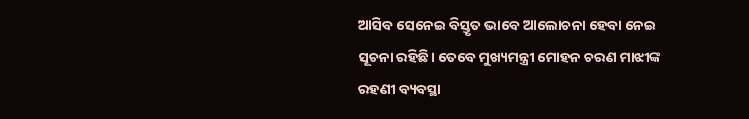ଆସିବ ସେନେଇ ବିସ୍ତୃତ ଭାବେ ଆଲୋଚନା ହେବା ନେଇ ସୂଚନା ରହିଛି। ତେବେ ମୁଖ୍ୟମନ୍ତ୍ରୀ ମୋହନ ଚରଣ ମାଝୀଙ୍କ ରହଣୀ ବ୍ୟବସ୍ଥା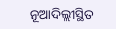ନୂଆଦିଲ୍ଲୀସ୍ଥିତ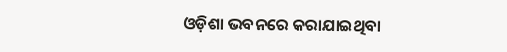ଓଡ଼ିଶା ଭବନରେ କରାଯାଇଥିବା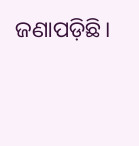ଜଣାପଡ଼ିଛି।